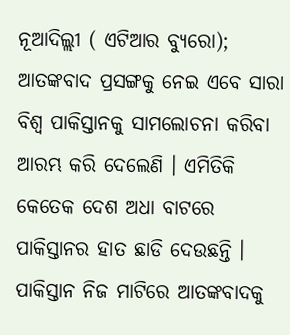ନୂଆଦିଲ୍ଲୀ ( ଏଟିଆର ବ୍ୟୁରୋ); ଆତଙ୍କବାଦ ପ୍ରସଙ୍ଗକୁ ନେଇ ଏବେ ସାରା ବିଶ୍ୱ ପାକିସ୍ତାନକୁ ସାମଲୋଚନା କରିବା ଆରମ୍ଭ କରି ଦେଲେଣି । ଏମିତିକି କେତେକ ଦେଶ ଅଧା ବାଟରେ ପାକିସ୍ତାନର ହାତ ଛାଡି ଦେଉଛନ୍ତି । ପାକିସ୍ତାନ ନିଜ ମାଟିରେ ଆତଙ୍କବାଦକୁ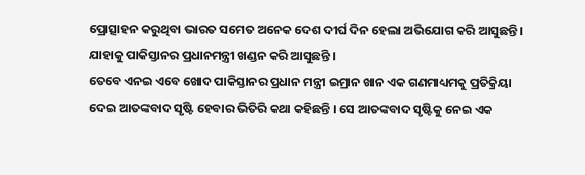ପ୍ରୋତ୍ସାହନ କରୁଥିବା ଭାରତ ସମେତ ଅନେକ ଦେଶ ଦୀର୍ଘ ଦିନ ହେଲା ଅଭିଯୋଗ କରି ଆସୁଛନ୍ତି । ଯାହାକୁ ପାକିସ୍ତାନର ପ୍ରଧାନମନ୍ତ୍ରୀ ଖଣ୍ଡନ କରି ଆସୁଛନ୍ତି ।
ତେବେ ଏନଇ ଏବେ ଖୋଦ ପାକିସ୍ତାନର ପ୍ରଧାନ ମନ୍ତ୍ରୀ ଇମ୍ରାନ ଖାନ ଏକ ଗଣମାଧ୍ୟମକୁ ପ୍ରତିକ୍ରିୟା ଦେଇ ଆତଙ୍କବାଦ ସୃଷ୍ଟି ହେବାର ଭିତିରି କଥା କହିଛନ୍ତି । ସେ ଆତଙ୍କବାଦ ସୃଷ୍ଟିକୁ ନେଇ ଏକ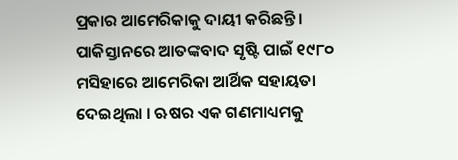ପ୍ରକାର ଆମେରିକାକୁ ଦାୟୀ କରିଛନ୍ତି । ପାକିସ୍ତାନରେ ଆତଙ୍କବାଦ ସୃଷ୍ଟି ପାଇଁ ୧୯୮୦ ମସିହାରେ ଆମେରିକା ଆର୍ଥିକ ସହାୟତା ଦେଇଥିଲା । ଋଷର ଏକ ଗଣମାଧ୍ୟମକୁ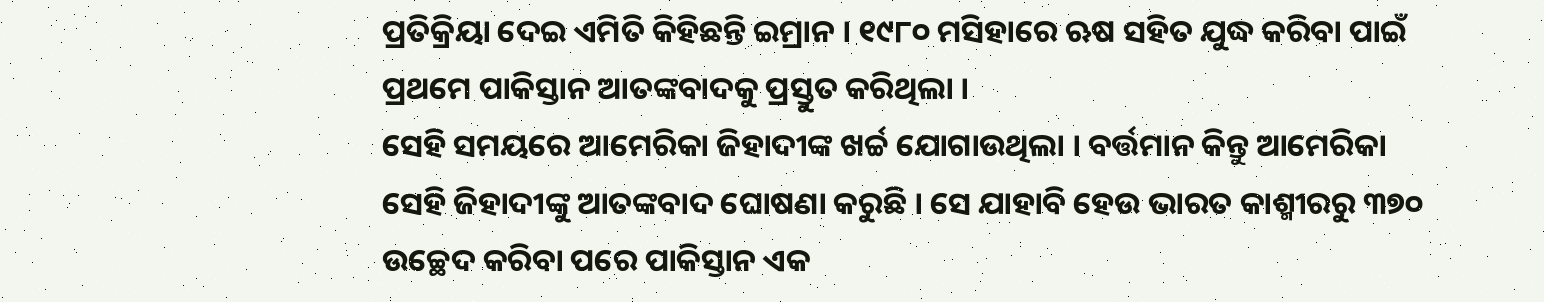ପ୍ରତିକ୍ରିୟା ଦେଇ ଏମିତି କିହିଛନ୍ତି ଇମ୍ରାନ । ୧୯୮୦ ମସିହାରେ ଋଷ ସହିତ ଯୁଦ୍ଧ କରିବା ପାଇଁ ପ୍ରଥମେ ପାକିସ୍ତାନ ଆତଙ୍କବାଦକୁ ପ୍ରସ୍ତୁତ କରିଥିଲା ।
ସେହି ସମୟରେ ଆମେରିକା ଜିହାଦୀଙ୍କ ଖର୍ଚ୍ଚ ଯୋଗାଉଥିଲା । ବର୍ତ୍ତମାନ କିନ୍ତୁ ଆମେରିକା ସେହି ଜିହାଦୀଙ୍କୁ ଆତଙ୍କବାଦ ଘୋଷଣା କରୁଛି । ସେ ଯାହାବି ହେଉ ଭାରତ କାଶ୍ମୀରରୁ ୩୭୦ ଉଚ୍ଛେଦ କରିବା ପରେ ପାକିସ୍ତାନ ଏକ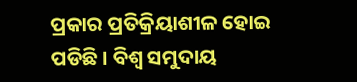ପ୍ରକାର ପ୍ରତିକ୍ରିୟାଶୀଳ ହୋଇ ପଡିଛି । ବିଶ୍ୱ ସମୁଦାୟ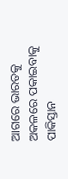ଆଗରେ ଭାରତକୁ ଅକଳରେ ପକାଇବାକୁ ପାକିସ୍ତାନ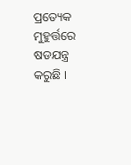ପ୍ରତ୍ୟେକ ମୁହୁର୍ତ୍ତରେ ଷଡଯନ୍ତ୍ର କରୁଛି ।